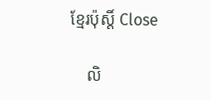ខ្មែរប៉ុស្ដិ៍ Close

    លិ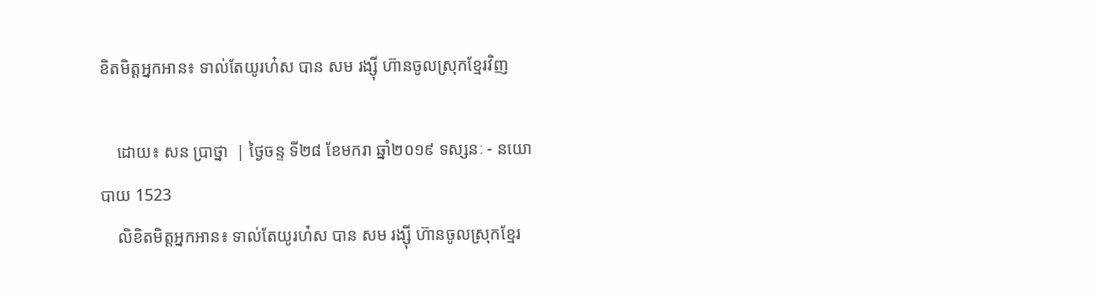ខិតមិត្តអ្នកអាន៖ ទាល់តែយូរហ៎ស បាន សម រង្ស៊ី ហ៊ានចូលស្រុកខ្មែរវិញ

    ដោយ៖ សន ប្រាថ្នា  | ថ្ងៃចន្ទ ទី២៨ ខែមករា ឆ្នាំ២០១៩ ទស្សនៈ - នយោបាយ 1523
    លិខិតមិត្តអ្នកអាន៖ ទាល់តែយូរហ៎ស បាន សម រង្ស៊ី ហ៊ានចូលស្រុកខ្មែរ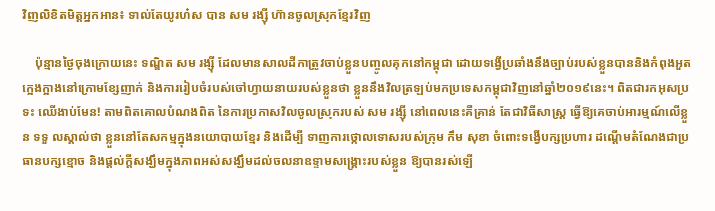វិញលិខិតមិត្តអ្នកអាន៖ ទាល់តែយូរហ៎ស បាន សម រង្ស៊ី ហ៊ានចូលស្រុកខ្មែរវិញ

    ប៉ុន្មានថ្ងៃចុងក្រោយនេះ ទណ្ឌិត សម រង្ស៊ី ដែលមានសាលដីកាត្រូវចាប់ខ្លួនបញ្ចូលគុកនៅកម្ពុជា ដោយទង្វើប្រឆាំងនឹងច្បាប់របស់ខ្លួនបាននិងកំពុងអួតក្អេងក្អាងនៅក្រោមខ្សែញាក់ និងការរៀបចំរបស់ចៅហ្វាយនាយរបស់ខ្លួនថា ខ្លួននឹងវិលត្រឡប់មកប្រទេសកម្ពុជាវិញនៅឆ្នាំ២០១៩នេះ។ ពិតជារកអុសប្រទះ ឈើងាប់មែន! តាមពិតគោលបំណងពិត នៃការប្រកាសវិលចូលស្រុករបស់ សម រង្ស៊ី នៅពេលនេះគឺគ្រាន់ តែជាវិធីសាស្ត្រ ធ្វើឱ្យគេចាប់អារម្មណ៍លើខ្លួន ទទួ លស្គាល់ថា ខ្លួននៅតែសកម្មក្នុងនយោបាយខ្មែរ និងដើម្បី ទាញការថ្កោលទោសរបស់ក្រុម កឹម សុខា ចំពោះទង្វើបក្សប្រហារ ដណ្តើមតំណែងជាប្រធានបក្សខ្មោច និងផ្តល់ក្តីសង្ឃឹមក្នុងភាពអស់សង្ឃឹមដល់ចលនាឧទ្ទាមសង្គ្រោះរបស់ខ្លួន ឱ្យបានរស់ឡើ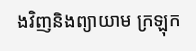ងវិញនិងព្យាយាម ក្រឡុក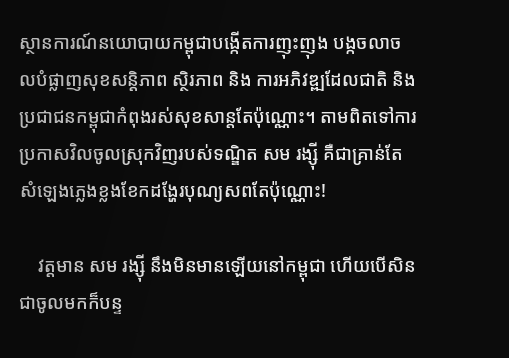ស្ថានការណ៍នយោបាយកម្ពុជាបង្កើតការញុះញុង បង្កចលាចលបំផ្លាញសុខសន្តិភាព ស្ថិរភាព និង ការអភិវឌ្ឍដែលជាតិ និងប្រជាជនកម្ពុជាកំពុងរស់សុខសាន្តតែប៉ុណ្ណោះ។ តាមពិតទៅការប្រកាសវិលចូលស្រុកវិញរបស់ទណ្ឌិត សម រង្ស៊ី គឺជាគ្រាន់តែសំឡេងភ្លេងខ្លងខែកដង្ហែរបុណ្យសពតែប៉ុណ្ណោះ!

    វត្តមាន សម រង្ស៊ី នឹងមិនមានឡើយនៅកម្ពុជា ហើយបើសិនជាចូលមកក៏បន្ទ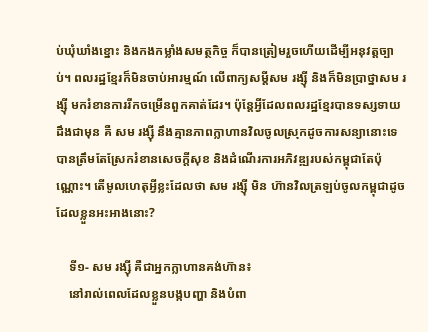ប់ឃុំឃាំងខ្នោះ និងកងកម្លាំងសមត្ថកិច្ច ក៏បានត្រៀមរួចហើយដើម្បីអនុវត្តច្បាប់។ ពលរដ្ឋខ្មែរក៏មិនចាប់អារម្មណ៍ លើពាក្យសម្តីសម រង្ស៊ី និងក៏មិនប្រាថ្នាសម រង្ស៊ី មករំខានការរីកចម្រើនពួកគាត់ដែរ។ ប៉ុន្តែអ្វីដែលពលរដ្ឋខ្មែរបានទស្សទាយដឹងជាមុន គឺ សម រង្ស៊ី នឹងគ្មានភាពក្លាហានវិលចូលស្រុកដូចការសន្យានោះទេ បានត្រឹមតែស្រែករំខានសេចក្តីសុខ និងដំណើរការអភិវឌ្ឍរបស់កម្ពុជាតែប៉ុណ្ណោះ។ តើមូលហេតុអ្វីខ្លះដែលថា សម រង្ស៊ី មិន ហ៊ានវិលត្រឡប់ចូលកម្ពុជាដូចដែលខ្លួនអះអាងនោះ?

    ទី១- សម រង្ស៊ី គឺជាអ្នកក្លាហានគង់ហ៊ាន៖
    នៅរាល់ពេលដែលខ្លួនបង្កបញ្ហា និងបំពា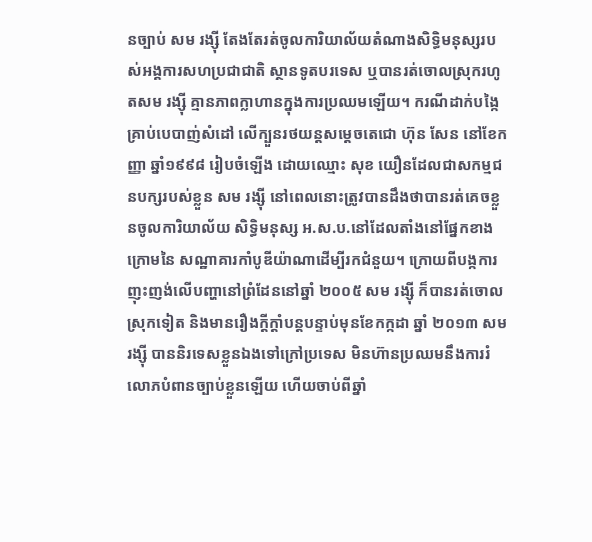នច្បាប់ សម រង្ស៊ី តែងតែរត់ចូលការិយាល័យតំណាងសិទ្ធិមនុស្សរបស់អង្គការសហប្រជាជាតិ ស្ថានទូតបរទេស ឬបានរត់ចោលស្រុករហូតសម រង្ស៊ី គ្មានភាពក្លាហានក្នុងការប្រឈមឡើយ។ ករណីដាក់បង្កៃគ្រាប់បេបាញ់សំដៅ លើក្បួនរថយន្តសម្តេចតេជោ ហ៊ុន សែន នៅខែកញ្ញា ឆ្នាំ១៩៩៨ រៀបចំឡើង ដោយឈ្មោះ សុខ យឿនដែលជាសកម្មជនបក្សរបស់ខ្លួន សម រង្ស៊ី នៅពេលនោះត្រូវបានដឹងថាបានរត់គេចខ្លួនចូលការិយាល័យ សិទ្ធិមនុស្ស អ.ស.ប.នៅដែលតាំងនៅផ្នែកខាងក្រោមនៃ សណ្ឋាគារកាំបូឌីយ៉ាណាដើម្បីរកជំនួយ។ ក្រោយពីបង្កការញុះញង់លើបញ្ហានៅព្រំដែននៅឆ្នាំ ២០០៥ សម រង្ស៊ី ក៏បានរត់ចោលស្រុកទៀត និងមានរឿងក្តីក្តាំបន្តបន្ទាប់មុនខែកក្កដា ឆ្នាំ ២០១៣ សម រង្ស៊ី បាននិរទេសខ្លួនឯងទៅក្រៅប្រទេស មិនហ៊ានប្រឈមនឹងការរំលោភបំពានច្បាប់ខ្លួនឡើយ ហើយចាប់ពីឆ្នាំ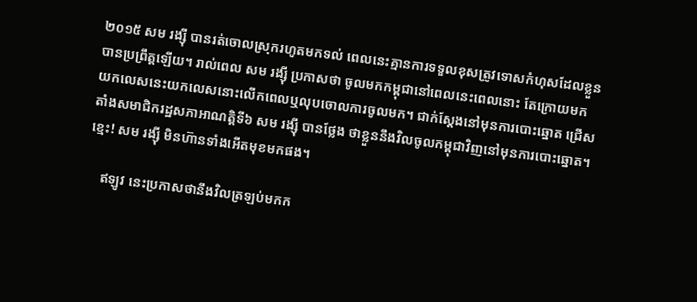២០១៥ សម រង្ស៊ី បានរត់ចោលស្រុករហូតមកទល់ ពេលនេះគ្មានការទទួលខុសត្រូវទោសកំហុសដែលខ្លួនបានប្រព្រឹត្តឡើយ។ រាល់ពេល សម រង្ស៊ី ប្រកាសថា ចូលមកកម្ពុជានៅពេលនេះពេលនោះ តែក្រោយមកយកលេសនេះយកលេសនោះលើកពេលឬលុបចោលការចូលមក។ ជាក់ស្តែងនៅមុនការបោះឆ្នោត ជ្រើសតាំងសមាជិករដ្ឋសភាអាណត្តិទី៦ សម រង្ស៊ី បានថ្លែង ថាខ្លួននឹងវិលចូលកម្ពុជាវិញនៅមុនការបោះឆ្នោត។ ខ្មេះ! សម រង្ស៊ី មិនហ៊ានទាំងអើតមុខមកផង។

    ឥឡូវ នេះប្រកាសថានឹងវិលត្រឡប់មកក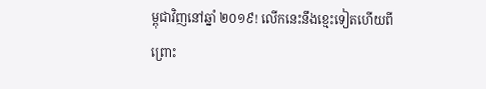ម្ពុជាវិញនៅឆ្នាំ ២០១៩! លើកនេះនឹងខ្មេះទៀតហើយពីព្រោះ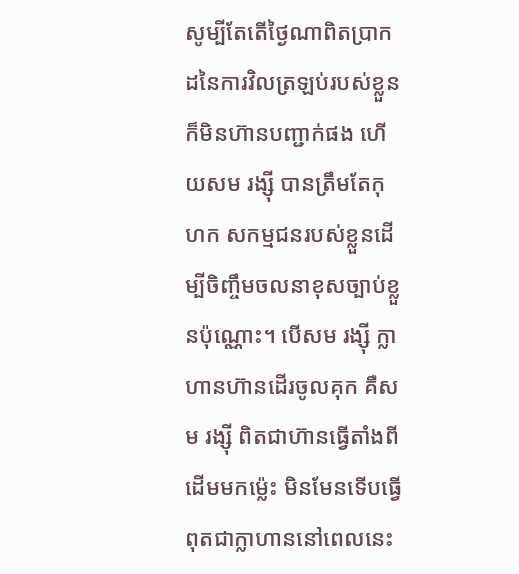សូម្បីតែតើថ្ងៃណាពិតប្រាកដនៃការវិលត្រឡប់របស់ខ្លួនក៏មិនហ៊ានបញ្ជាក់ផង ហើយសម រង្ស៊ី បានត្រឹមតែកុហក សកម្មជនរបស់ខ្លួនដើម្បីចិញ្ចឹមចលនាខុសច្បាប់ខ្លួនប៉ុណ្ណោះ។ បើសម រង្ស៊ី ក្លាហានហ៊ានដើរចូលគុក គឺសម រង្ស៊ី ពិតជាហ៊ានធ្វើតាំងពីដើមមកម៉្លេះ មិនមែនទើបធ្វើពុតជាក្លាហាននៅពេលនេះ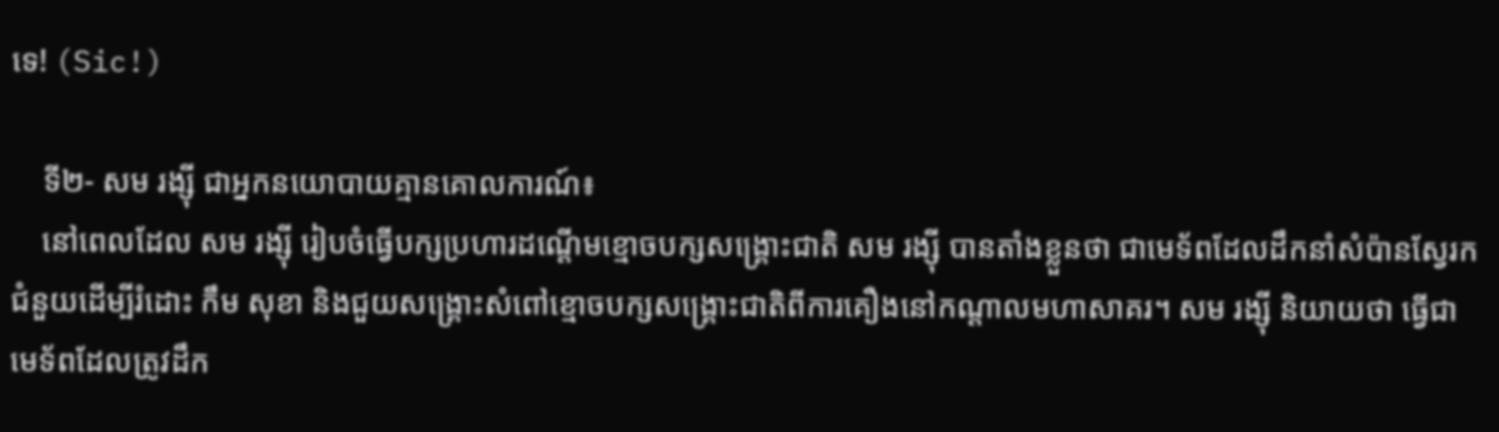ទេ! (Sic!)

    ទី២- សម រង្ស៊ី ជាអ្នកនយោបាយគ្មានគោលការណ៍៖
    នៅពេលដែល សម រង្ស៊ី រៀបចំធ្វើបក្សប្រហារដណ្តើមខ្មោចបក្សសង្គ្រោះជាតិ សម រង្ស៊ី បានតាំងខ្លួនថា ជាមេទ័ពដែលដឹកនាំសំប៉ានស្វែរក ជំនួយដើម្បីរំដោះ កឹម សុខា និងជួយសង្គ្រោះសំពៅខ្មោចបក្សសង្គ្រោះជាតិពីការគឿងនៅកណ្តាលមហាសាគរ។ សម រង្ស៊ី និយាយថា ធ្វើជាមេទ័ពដែលត្រូវដឹក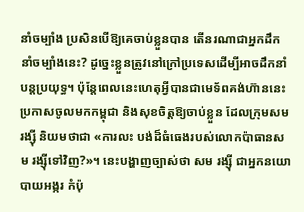នាំចម្បាំង ប្រសិនបើឱ្យគេចាប់ខ្លួនបាន តើនរណាជាអ្នកដឹកនាំចម្បាំងនេះ? ដូច្នេះខ្លួនត្រូវនៅក្រៅប្រទេសដើម្បីអាចដឹកនាំបន្តប្រយុទ្ធ។ ប៉ុន្តែពេលនេះហេតុអ្វីបានជាមេទ័ពគង់ហ៊ាននេះប្រកាសចូលមកកម្ពុជា និងសុខចិត្តឱ្យចាប់ខ្លួន ដែលក្រុមសម រង្ស៊ី និយមថាជា «ការលះ បង់ដ៏ធំធេងរបស់លោកប៉ាធានសម រង្ស៊ីទៅវិញ?»។ នេះបង្ហាញច្បាស់ថា សម រង្ស៊ី ជាអ្នកនយោបាយអង្ករ កំប៉ុ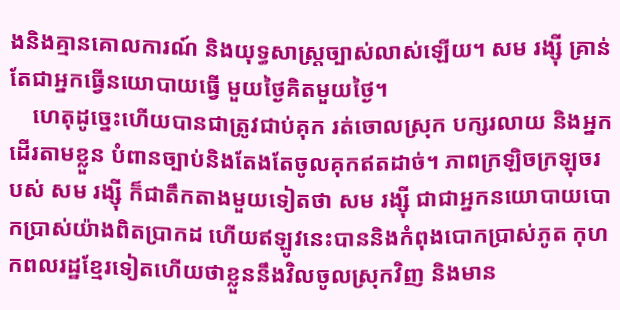ងនិងគ្មានគោលការណ៍ និងយុទ្ធសាស្ត្រច្បាស់លាស់ឡើយ។ សម រង្ស៊ី គ្រាន់តែជាអ្នកធ្វើនយោបាយធ្វើ មួយថ្ងៃគិតមួយថ្ងៃ។
    ហេតុដូច្នេះហើយបានជាត្រូវជាប់គុក រត់ចោលស្រុក បក្សរលាយ និងអ្នកដើរតាមខ្លួន បំពានច្បាប់និងតែងតែចូលគុកឥតដាច់។ ភាពក្រឡិចក្រឡុចរបស់ សម រង្ស៊ី ក៏ជាតឹកតាងមួយទៀតថា សម រង្ស៊ី ជាជាអ្នកនយោបាយបោកប្រាស់យ៉ាងពិតប្រាកដ ហើយឥឡូវនេះបាននិងកំពុងបោកប្រាស់ភូត កុហកពលរដ្ឋខ្មែរទៀតហើយថាខ្លួននឹងវិលចូលស្រុកវិញ និងមាន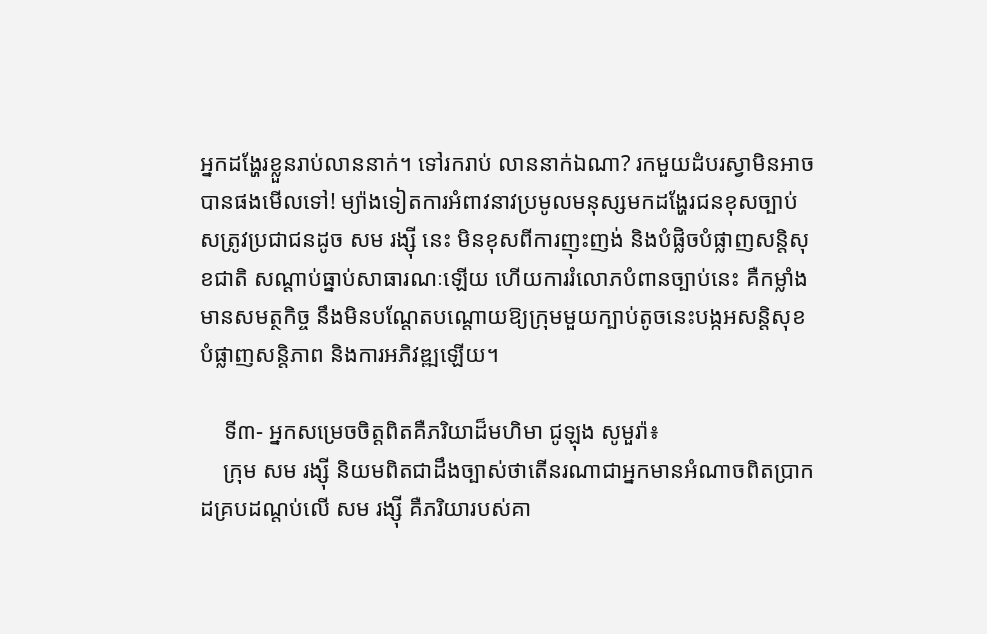អ្នកដង្ហែរខ្លួនរាប់លាននាក់។ ទៅរករាប់ លាននាក់ឯណា? រកមួយដំបរស្វាមិនអាចបានផងមើលទៅ! ម្យ៉ាងទៀតការអំពាវនាវប្រមូលមនុស្សមកដង្ហែរជនខុសច្បាប់ សត្រូវប្រជាជនដូច សម រង្ស៊ី នេះ មិនខុសពីការញុះញង់ និងបំផ្លិចបំផ្លាញសន្តិសុខជាតិ សណ្តាប់ធ្នាប់សាធារណៈឡើយ ហើយការរំលោភបំពានច្បាប់នេះ គឺកម្លាំងមានសមត្ថកិច្ច នឹងមិនបណ្តែតបណ្តោយឱ្យក្រុមមួយក្បាប់តូចនេះបង្កអសន្តិសុខ បំផ្លាញសន្តិភាព និងការអភិវឌ្ឍឡើយ។

    ទី៣- អ្នកសម្រេចចិត្តពិតគឺភរិយាដ៏មហិមា ជូឡុង សូមួរ៉ា៖
    ក្រុម សម រង្ស៊ី និយមពិតជាដឹងច្បាស់ថាតើនរណាជាអ្នកមានអំណាចពិតប្រាកដគ្របដណ្តប់លើ សម រង្ស៊ី គឺភរិយារបស់គា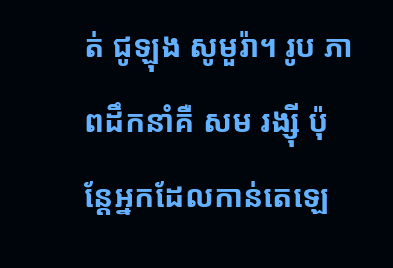ត់ ជូឡុង សូមួរ៉ា។ រូប ភាពដឹកនាំគឺ សម រង្ស៊ី ប៉ុន្តែអ្នកដែលកាន់តេឡេ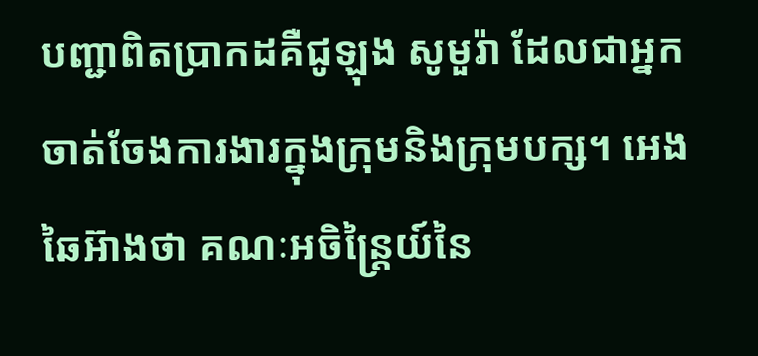បញ្ជាពិតប្រាកដគឺជូឡុង សូមួរ៉ា ដែលជាអ្នកចាត់ចែងការងារក្នុងក្រុមនិងក្រុមបក្ស។ អេង ឆៃអ៊ាងថា គណៈអចិន្ត្រៃយ៍នៃ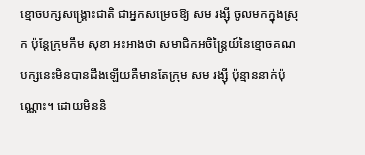ខ្មោចបក្សសង្គ្រោះជាតិ ជាអ្នកសម្រេចឱ្យ សម រង្ស៊ី ចូលមកក្នុងស្រុក ប៉ុន្តែក្រុមកឹម សុខា អះអាងថា សមាជិកអចិន្ត្រៃយ៍នៃខ្មោចគណបក្សនេះមិនបានដឹងឡើយគឺមានតែក្រុម សម រង្ស៊ី ប៉ុន្មាននាក់ប៉ុណ្ណោះ។ ដោយមិននិ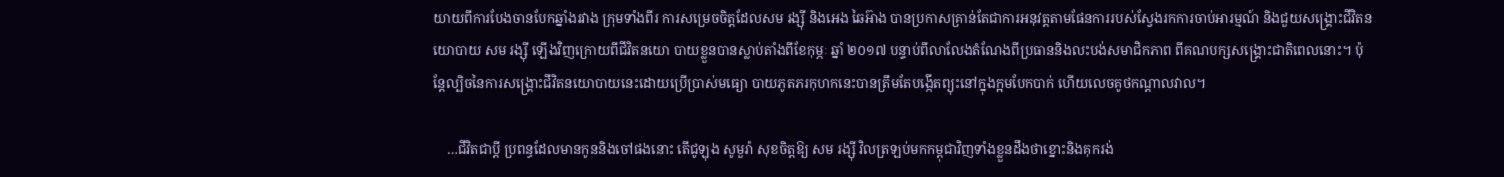យាយពីការបែងចានបែកឆ្នាំងរវាង ក្រុមទាំងពីរ ការសម្រេចចិត្តដែលសម រង្ស៊ី និងអេង ឆៃអ៊ាង បានប្រកាសគ្រាន់តែជាការអនុវត្តតាមផែនការរបស់ស្វែងរកការចាប់អារម្មណ៍ និងជួយសង្គ្រោះជីវិតនយោបាយ សម រង្ស៊ី ឡើងវិញក្រោយពីជីវិតនយោ បាយខ្លួនបានស្លាប់តាំងពីខែកុម្ភៈ ឆ្នាំ ២០១៧ បន្ទាប់ពីលាលែងតំណែងពីប្រធាននិងលះបង់សមាជិកភាព ពីគណបក្សសង្គ្រោះជាតិពេលនោះ។ ប៉ុន្តែល្បិចនៃការសង្គ្រោះជីវិតនយោបាយនេះដោយប្រើប្រាស់មធ្យោ បាយភូតភរកុហកនេះបានត្រឹមតែបង្កើតព្យុះនៅក្នុងក្អមបែកបាក់ ហើយលេចគូថកណ្តាលវាល។

    …ជីវិតជាប្តី ប្រពន្ធដែលមានកូននិងចៅផងនោះ តើជូឡុង សូមួរ៉ា សុខចិត្តឱ្យ សម រង្ស៊ី វិលត្រឡប់មកកម្ពុជាវិញទាំងខ្លួនដឹងថាខ្នោះនិងគុករង់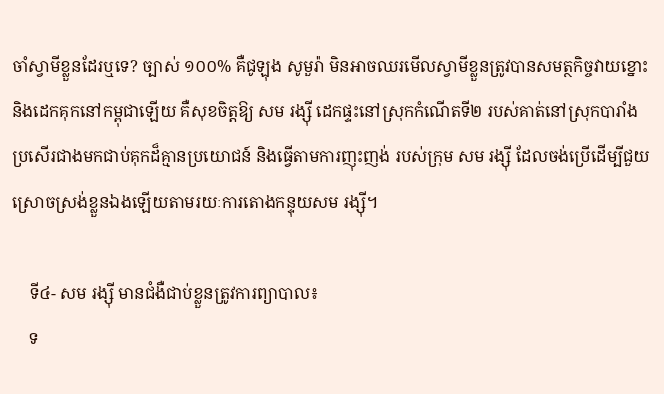ចាំស្វាមីខ្លួនដែរឬទេ? ច្បាស់ ១០០% គឺជូឡុង សូមួរ៉ា មិនអាចឈរមើលស្វាមីខ្លួនត្រូវបានសមត្ថកិច្ចវាយខ្នោះ និងដេកគុកនៅកម្ពុជាឡើយ គឺសុខចិត្តឱ្យ សម រង្ស៊ី ដេកផ្ទះនៅស្រុកកំណើតទី២ របស់គាត់នៅស្រុកបារាំង ប្រសើរជាងមកជាប់គុកដ៏គ្មានប្រយោជន៍ និងធ្វើតាមការញុះញង់ របស់ក្រុម សម រង្ស៊ី ដែលចង់ប្រើដើម្បីជួយស្រោចស្រង់ខ្លួនឯងឡើយតាមរយៈការតោងកន្ទុយសម រង្ស៊ី។

    ទី៤- សម រង្ស៊ី មានជំងឺជាប់ខ្លួនត្រូវការព្យាបាល៖
    ទ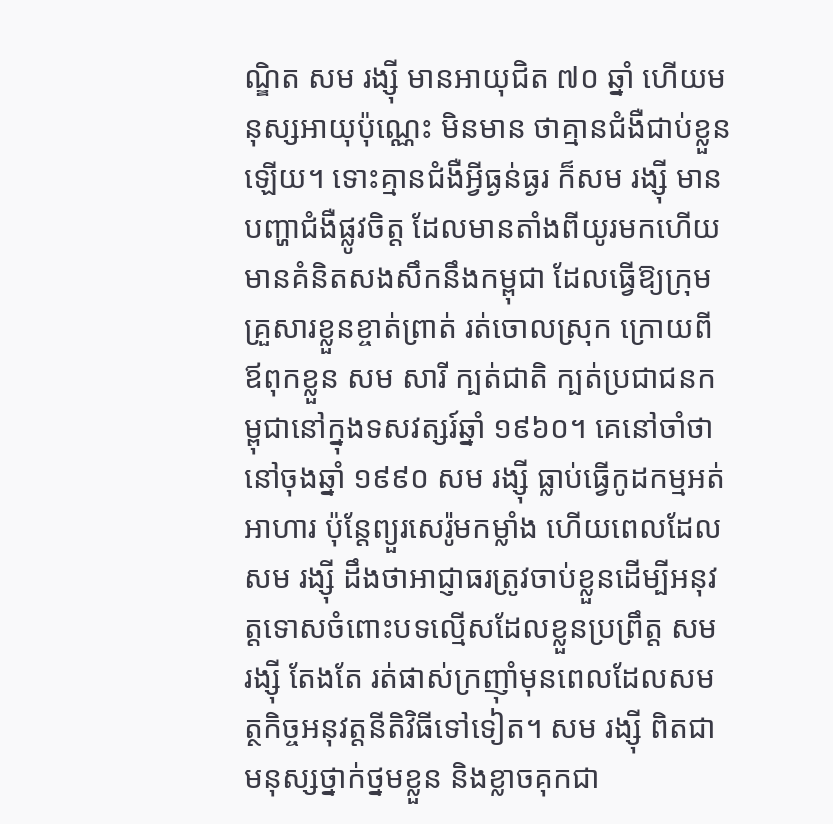ណ្ឌិត សម រង្ស៊ី មានអាយុជិត ៧០ ឆ្នាំ ហើយមនុស្សអាយុប៉ុណ្ណេះ មិនមាន ថាគ្មានជំងឺជាប់ខ្លួនឡើយ។ ទោះគ្មានជំងឺអ្វីធ្ងន់ធ្ងរ ក៏សម រង្ស៊ី មានបញ្ហាជំងឺផ្លូវចិត្ត ដែលមានតាំងពីយូរមកហើយ មានគំនិតសងសឹកនឹងកម្ពុជា ដែលធ្វើឱ្យក្រុមគ្រួសារខ្លួនខ្ចាត់ព្រាត់ រត់ចោលស្រុក ក្រោយពីឪពុកខ្លួន សម សារី ក្បត់ជាតិ ក្បត់ប្រជាជនកម្ពុជានៅក្នុងទសវត្សរ៍ឆ្នាំ ១៩៦០។ គេនៅចាំថានៅចុងឆ្នាំ ១៩៩០ សម រង្ស៊ី ធ្លាប់ធ្វើកូដកម្មអត់អាហារ ប៉ុន្តែព្យួរសេរ៉ូមកម្លាំង ហើយពេលដែល សម រង្ស៊ី ដឹងថាអាជ្ញាធរត្រូវចាប់ខ្លួនដើម្បីអនុវត្តទោសចំពោះបទល្មើសដែលខ្លួនប្រព្រឹត្ត សម រង្ស៊ី តែងតែ រត់ផាស់ក្រញ៉ាំមុនពេលដែលសមត្ថកិច្ចអនុវត្តនីតិវិធីទៅទៀត។ សម រង្ស៊ី ពិតជាមនុស្សថ្នាក់ថ្នមខ្លួន និងខ្លាចគុកជា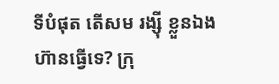ទីបំផុត តើសម រង្ស៊ី ខ្លួនឯងហ៊ានធ្វើទេ? ក្រុ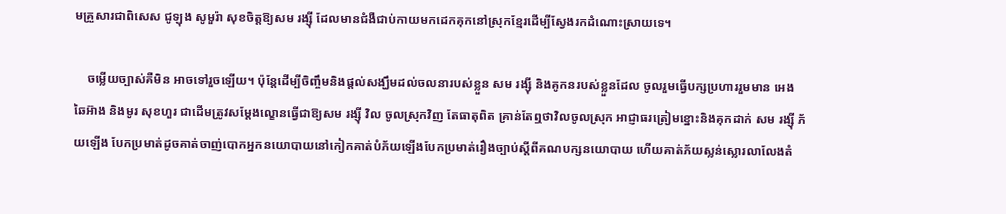មគ្រួសារជាពិសេស ជូឡុង សូមួរ៉ា សុខចិត្តឱ្យសម រង្ស៊ី ដែលមានជំងឺជាប់កាយមកដេកគុកនៅស្រុកខ្មែរដើម្បីស្វែងរកដំណោះស្រាយទេ។

    ចម្លើយច្បាស់គឺមិន អាចទៅរួចឡើយ។ ប៉ុន្តែដើម្បីចិញ្ចឹមនិងផ្តល់សង្ឃឹមដល់ចលនារបស់ខ្លួន សម រង្ស៊ី និងគូកនរបស់ខ្លួនដែល ចូលរួមធ្វើបក្សប្រហាររួមមាន អេង ឆៃអ៊ាង និងមូរ សុខហួរ ជាដើមត្រូវសម្តែងល្ខោនធ្វើជាឱ្យសម រង្ស៊ី វិល ចូលស្រុកវិញ តែធាតុពិត គ្រាន់តែឮថាវិលចូលស្រុក អាជ្ញាធរត្រៀមខ្នោះនិងគុកដាក់ សម រង្ស៊ី ភ័យឡើង បែកប្រមាត់ដូចគាត់ចាញ់បោកអ្នកនយោបាយនៅកៀកគាត់បំភ័យឡើងបែកប្រមាត់រឿងច្បាប់ស្តីពីគណបក្សនយោបាយ ហើយគាត់ភ័យស្លន់ស្លោរលាលែងតំ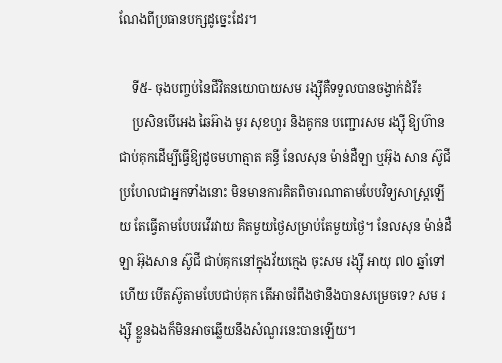ណែងពីប្រធានបក្សដូច្នេះដែរ។

    ទី៥- ចុងបញ្ចប់នៃជីវិតនយោបាយសម រង្ស៊ីគឺទទួលបានចង្វាក់ដំរី៖
    ប្រសិនបើអេង ឆៃអ៊ាង មូរ សុខហួរ និងគូកន បញ្ជោរសម រង្ស៊ី ឱ្យហ៊ានជាប់គុកដើម្បីធ្វើឱ្យដូចមហាត្មាត គន្ធី នែលសុន ម៉ាន់ដឺឡា ឬអ៊ុង សាន ស៊ូជី ប្រហែលជាអ្នកទាំងនោះ មិនមានការគិតពិចារណាតាមបែបវិទ្យសាស្ត្រឡើយ តែធ្វើតាមបែបរវើរវាយ គិតមួយថ្ងៃសម្រាប់តែមួយថ្ងៃ។ នែលសុន ម៉ាន់ដឺឡា អ៊ុងសាន ស៊ូជី ជាប់គុកនៅក្នុងវ័យក្មេង ចុះសម រង្ស៊ី អាយុ ៧០ ឆ្នាំទៅហើយ បើតស៊ូតាមបែបជាប់គុក តើអាចរំពឹងថានឹងបានសម្រេចទេ? សម រង្ស៊ី ខ្លួនឯងក៏មិនអាចឆ្លើយនឹងសំណួរនេះបានឡើយ។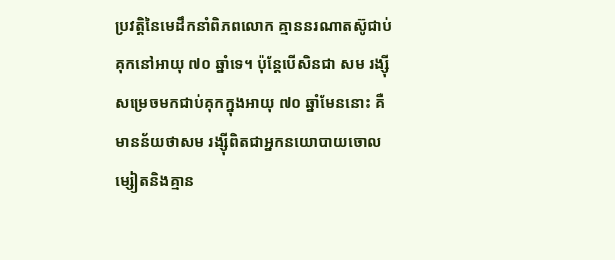ប្រវត្តិនៃមេដឹកនាំពិភពលោក គ្មាននរណាតស៊ូជាប់គុកនៅអាយុ ៧០ ឆ្នាំទេ។ ប៉ុន្តែបើសិនជា សម រង្ស៊ី សម្រេចមកជាប់គុកក្នុងអាយុ ៧០ ឆ្នាំមែននោះ គឺ មានន័យថាសម រង្ស៊ីពិតជាអ្នកនយោបាយចោលម្សៀតនិងគ្មាន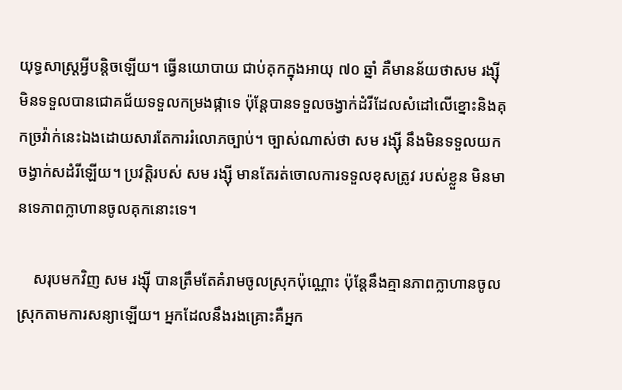យុទ្ធសាស្ត្រអ្វីបន្តិចឡើយ។ ធ្វើនយោបាយ ជាប់គុកក្នុងអាយុ ៧០ ឆ្នាំ គឺមានន័យថាសម រង្ស៊ី មិនទទួលបានជោគជ័យទទួលកម្រងផ្កាទេ ប៉ុន្តែបានទទួលចង្វាក់ដំរីដែលសំដៅលើខ្នោះនិងគុកច្រវ៉ាក់នេះឯងដោយសារតែការរំលោភច្បាប់។ ច្បាស់ណាស់ថា សម រង្ស៊ី នឹងមិនទទួលយកចង្វាក់សដំរីឡើយ។ ប្រវត្តិរបស់ សម រង្ស៊ី មានតែរត់ចោលការទទួលខុសត្រូវ របស់ខ្លួន មិនមានទេភាពក្លាហានចូលគុកនោះទេ។

    សរុបមកវិញ សម រង្ស៊ី បានត្រឹមតែគំរាមចូលស្រុកប៉ុណ្ណោះ ប៉ុន្តែនឹងគ្មានភាពក្លាហានចូលស្រុកតាមការសន្យាឡើយ។ អ្នកដែលនឹងរងគ្រោះគឺអ្នក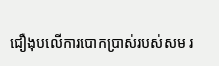ជឿងុបលើការបោកប្រាស់របស់សម រ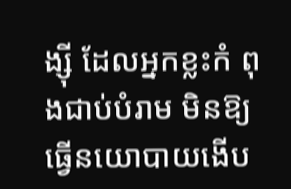ង្ស៊ី ដែលអ្នកខ្លះកំ ពុងជាប់បំរាម មិនឱ្យធ្វើនយោបាយងើប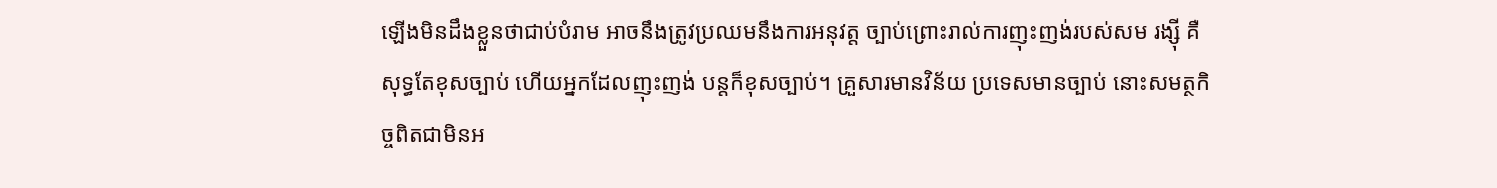ឡើងមិនដឹងខ្លួនថាជាប់បំរាម អាចនឹងត្រូវប្រឈមនឹងការអនុវត្ត ច្បាប់ព្រោះរាល់ការញុះញង់របស់សម រង្ស៊ី គឺសុទ្ធតែខុសច្បាប់ ហើយអ្នកដែលញុះញង់ បន្តក៏ខុសច្បាប់។ គ្រួសារមានវិន័យ ប្រទេសមានច្បាប់ នោះសមត្ថកិច្ចពិតជាមិនអ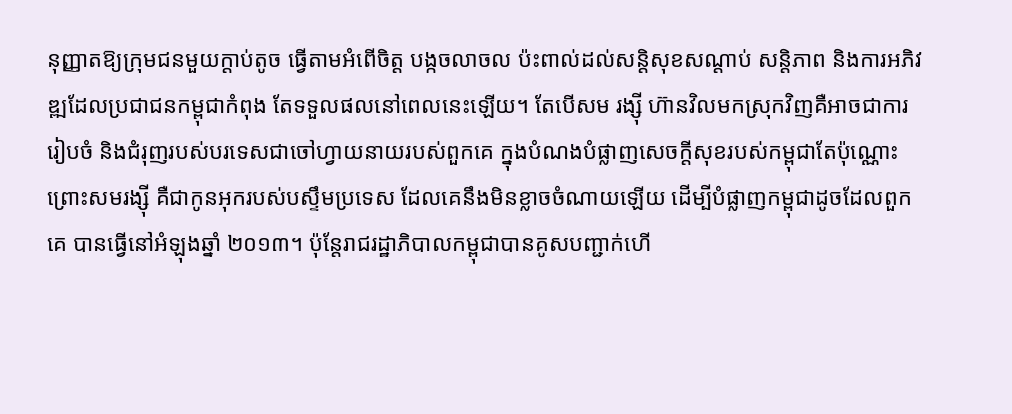នុញ្ញាតឱ្យក្រុមជនមួយក្តាប់តូច ធ្វើតាមអំពើចិត្ត បង្កចលាចល ប៉ះពាល់ដល់សន្តិសុខសណ្តាប់ សន្តិភាព និងការអភិវឌ្ឍដែលប្រជាជនកម្ពុជាកំពុង តែទទួលផលនៅពេលនេះឡើយ។ តែបើសម រង្ស៊ី ហ៊ានវិលមកស្រុកវិញគឺអាចជាការរៀបចំ និងជំរុញរបស់បរទេសជាចៅហ្វាយនាយរបស់ពួកគេ ក្នុងបំណងបំផ្លាញសេចក្តីសុខរបស់កម្ពុជាតែប៉ុណ្ណោះ ព្រោះសមរង្ស៊ី គឺជាកូនអុករបស់បស្ទឹមប្រទេស ដែលគេនឹងមិនខ្លាចចំណាយឡើយ ដើម្បីបំផ្លាញកម្ពុជាដូចដែលពួកគេ បានធ្វើនៅអំឡុងឆ្នាំ ២០១៣។ ប៉ុន្តែរាជរដ្ឋាភិបាលកម្ពុជាបានគូសបញ្ជាក់ហើ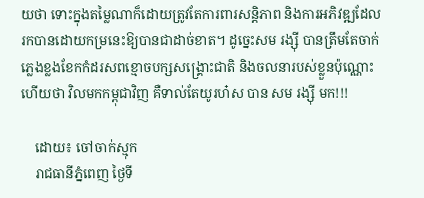យថា ទោះក្នុងតម្លៃណាក៏ដោយត្រូវតែការពារសន្តិភាព និងការអភិវឌ្ឍដែលរកបានដោយកម្រនេះឱ្យបានជាដាច់ខាត។ ដូច្នេះសម រង្ស៊ី បានត្រឹមតែចាក់ភ្លេងខ្លងខែកកំដរសពខ្មោចបក្សសង្គ្រោះជាតិ និងចលនារបស់ខ្លួនប៉ុណ្ណោះ ហើយថា វិលមកកម្ពុជាវិញ គឺទាល់តែយូរហ៎ស បាន សម រង្ស៊ី មក!!!

    ដោយ៖ ចៅចាក់ស្មុក
    រាជធានីភ្នំពេញ ថ្ងៃទី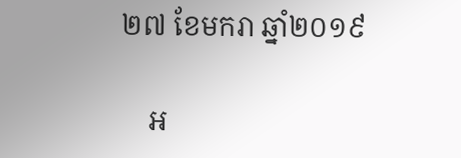២៧ ខែមករា ឆ្នាំ២០១៩

    អ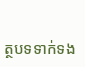ត្ថបទទាក់ទង